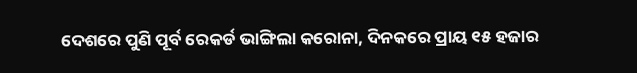ଦେଶରେ ପୁଣି ପୂର୍ବ ରେକର୍ଡ ଭାଙ୍ଗିଲା କରୋନା, ଦିନକରେ ପ୍ରାୟ ୧୫ ହଜାର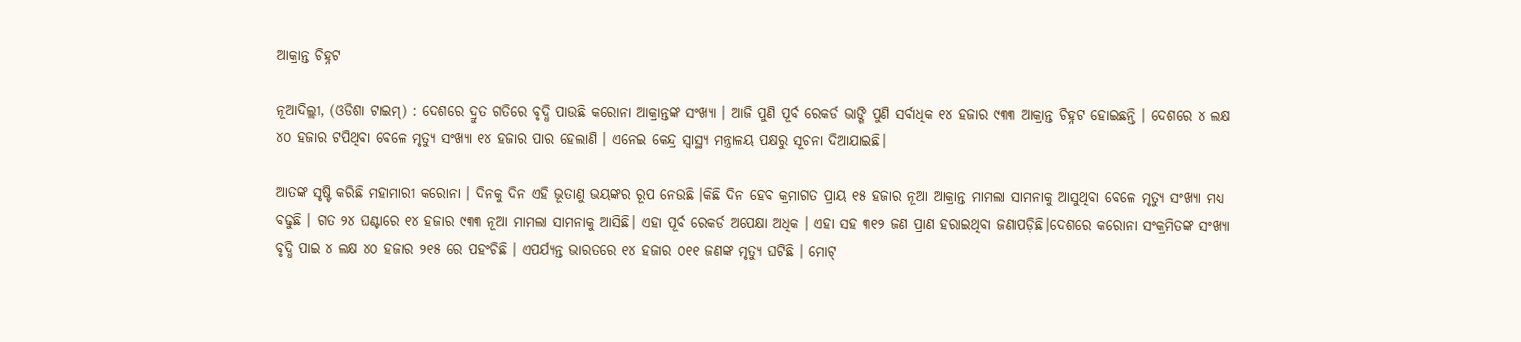ଆକ୍ରାନ୍ତ ଚିହ୍ନଟ

ନୂଆଦିଲ୍ଲୀ, (ଓଡିଶା ଟାଇମ୍) : ଦେଶରେ ଦ୍ରୁତ ଗତିରେ ବୃଦ୍ଧି ପାଉଛି କରୋନା ଆକ୍ରାନ୍ତଙ୍କ ସଂଖ୍ୟା । ଆଜି ପୁଣି ପୂର୍ବ ରେକର୍ଡ ଭାଙ୍ଗି ପୁଣି ସର୍ବାଧିକ ୧୪ ହଜାର ୯୩୩ ଆକ୍ରାନ୍ତ ଚିହ୍ନଟ ହୋଇଛନ୍ତି । ଦେଶରେ ୪ ଲକ୍ଷ ୪୦ ହଜାର ଟପିଥିବା ବେଳେ ମୃତ୍ୟୁ ସଂଖ୍ୟା ୧୪ ହଜାର ପାର ହେଲାଣି । ଏନେଇ କେନ୍ଦ୍ର ସ୍ୱାସ୍ଥ୍ୟ ମନ୍ତ୍ରାଳୟ ପକ୍ଷରୁ ସୂଚନା ଦିଆଯାଇଛି।

ଆତଙ୍କ ସୃଷ୍ଟି କରିଛି ମହାମାରୀ କରୋନା । ଦିନକୁ ଦିନ ଏହି ଭୂତାଣୁ ଭୟଙ୍କର ରୂପ ନେଉଛି ।କିଛି ଦିନ ହେବ କ୍ରମାଗତ ପ୍ରାୟ ୧୫ ହଜାର ନୂଆ ଆକ୍ରାନ୍ତ ମାମଲା ସାମନାକୁ ଆସୁଥିବା ବେଳେ ମୃତ୍ୟୁ ସଂଖ୍ୟା ମଧ୍ୟ ବଢୁଛି । ଗତ ୨୪ ଘଣ୍ଟାରେ ୧୪ ହଜାର ୯୩୩ ନୂଆ ମାମଲା ସାମନାକୁ ଆସିଛି। ଏହା ପୂର୍ବ ରେକର୍ଡ ଅପେକ୍ଷା ଅଧିକ । ଏହା ସହ ୩୧୨ ଜଣ ପ୍ରାଣ ହରାଇଥିବା ଜଣାପଡ଼ିଛି।ଦେଶରେ କରୋନା ସଂକ୍ରମିତଙ୍କ ସଂଖ୍ୟା ବୃଦ୍ଧି ପାଇ ୪ ଲକ୍ଷ ୪୦ ହଜାର ୨୧୫ ରେ ପହଂଚିଛି । ଏପର୍ଯ୍ୟନ୍ତ ଭାରତରେ ୧୪ ହଜାର ୦୧୧ ଜଣଙ୍କ ମୃତ୍ୟୁ ଘଟିଛି । ମୋଟ୍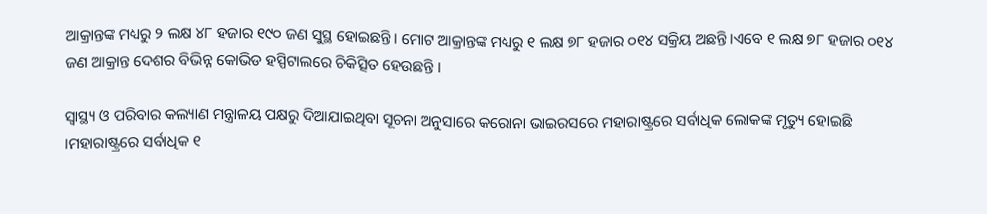ଆକ୍ରାନ୍ତଙ୍କ ମଧ୍ୟରୁ ୨ ଲକ୍ଷ ୪୮ ହଜାର ୧୯୦ ଜଣ ସୁସ୍ଥ ହୋଇଛନ୍ତି। ମୋଟ ଆକ୍ରାନ୍ତଙ୍କ ମଧ୍ୟରୁ ୧ ଲକ୍ଷ ୭୮ ହଜାର ୦୧୪ ସକ୍ରିୟ ଅଛନ୍ତି।ଏବେ ୧ ଲକ୍ଷ ୭୮ ହଜାର ୦୧୪ ଜଣ ଆକ୍ରାନ୍ତ ଦେଶର ବିଭିନ୍ନ କୋଭିଡ ହସ୍ପିଟାଲରେ ଚିକିତ୍ସିତ ହେଉଛନ୍ତି ।

ସ୍ୱାସ୍ଥ୍ୟ ଓ ପରିବାର କଲ୍ୟାଣ ମନ୍ତ୍ରାଳୟ ପକ୍ଷରୁ ଦିଆଯାଇଥିବା ସୂଚନା ଅନୁସାରେ କରୋନା ଭାଇରସରେ ମହାରାଷ୍ଟ୍ରରେ ସର୍ବାଧିକ ଲୋକଙ୍କ ମୃତ୍ୟୁ ହୋଇଛି ।ମହାରାଷ୍ଟ୍ରରେ ସର୍ବାଧିକ ୧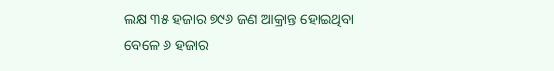ଲକ୍ଷ ୩୫ ହଜାର ୭୯୬ ଜଣ ଆକ୍ରାନ୍ତ ହୋଇଥିବା ବେଳେ ୬ ହଜାର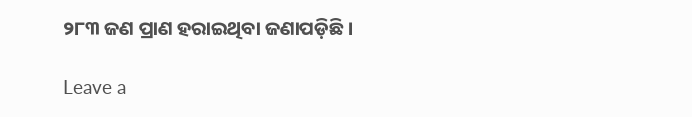୨୮୩ ଜଣ ପ୍ରାଣ ହରାଇଥିବା ଜଣାପଡ଼ିଛି ।

Leave a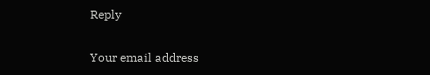Reply

Your email address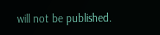will not be published.